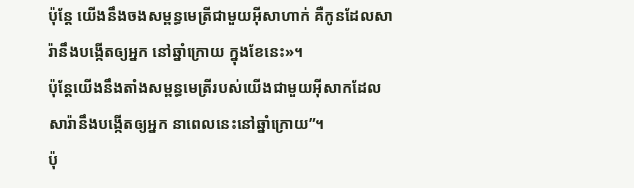ប៉ុន្តែ យើងនឹងចងសម្ពន្ធមេត្រីជាមួយអ៊ីសាហាក់ គឺកូនដែលសារ៉ានឹងបង្កើតឲ្យអ្នក នៅឆ្នាំក្រោយ ក្នុងខែនេះ»។
ប៉ុន្តែយើងនឹងតាំងសម្ពន្ធមេត្រីរបស់យើងជាមួយអ៊ីសាកដែលសារ៉ានឹងបង្កើតឲ្យអ្នក នាពេលនេះនៅឆ្នាំក្រោយ”។
ប៉ុ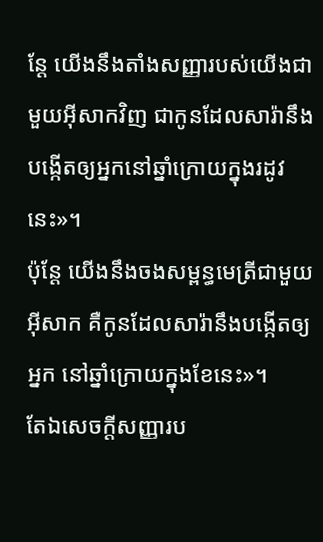ន្ដែ យើងនឹងតាំងសញ្ញារបស់យើងជាមួយអ៊ីសាកវិញ ជាកូនដែលសារ៉ានឹងបង្កើតឲ្យអ្នកនៅឆ្នាំក្រោយក្នុងរដូវនេះ»។
ប៉ុន្តែ យើងនឹងចងសម្ពន្ធមេត្រីជាមួយអ៊ីសាក គឺកូនដែលសារ៉ានឹងបង្កើតឲ្យអ្នក នៅឆ្នាំក្រោយក្នុងខែនេះ»។
តែឯសេចក្ដីសញ្ញារប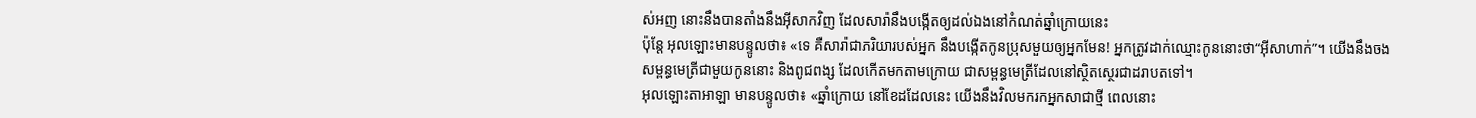ស់អញ នោះនឹងបានតាំងនឹងអ៊ីសាកវិញ ដែលសារ៉ានឹងបង្កើតឲ្យដល់ឯងនៅកំណត់ឆ្នាំក្រោយនេះ
ប៉ុន្តែ អុលឡោះមានបន្ទូលថា៖ «ទេ គឺសារ៉ាជាភរិយារបស់អ្នក នឹងបង្កើតកូនប្រុសមួយឲ្យអ្នកមែន! អ្នកត្រូវដាក់ឈ្មោះកូននោះថា“អ៊ីសាហាក់”។ យើងនឹងចងសម្ពន្ធមេត្រីជាមួយកូននោះ និងពូជពង្ស ដែលកើតមកតាមក្រោយ ជាសម្ពន្ធមេត្រីដែលនៅស្ថិតស្ថេរជាដរាបតទៅ។
អុលឡោះតាអាឡា មានបន្ទូលថា៖ «ឆ្នាំក្រោយ នៅខែដដែលនេះ យើងនឹងវិលមករកអ្នកសាជាថ្មី ពេលនោះ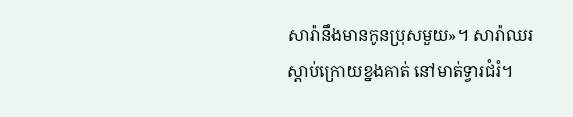សារ៉ានឹងមានកូនប្រុសមួយ»។ សារ៉ាឈរស្តាប់ក្រោយខ្នងគាត់ នៅមាត់ទ្វារជំរំ។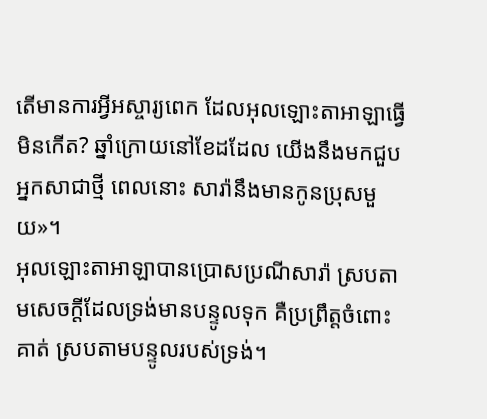តើមានការអ្វីអស្ចារ្យពេក ដែលអុលឡោះតាអាឡាធ្វើមិនកើត? ឆ្នាំក្រោយនៅខែដដែល យើងនឹងមកជួបអ្នកសាជាថ្មី ពេលនោះ សារ៉ានឹងមានកូនប្រុសមួយ»។
អុលឡោះតាអាឡាបានប្រោសប្រណីសារ៉ា ស្របតាមសេចក្តីដែលទ្រង់មានបន្ទូលទុក គឺប្រព្រឹត្តចំពោះគាត់ ស្របតាមបន្ទូលរបស់ទ្រង់។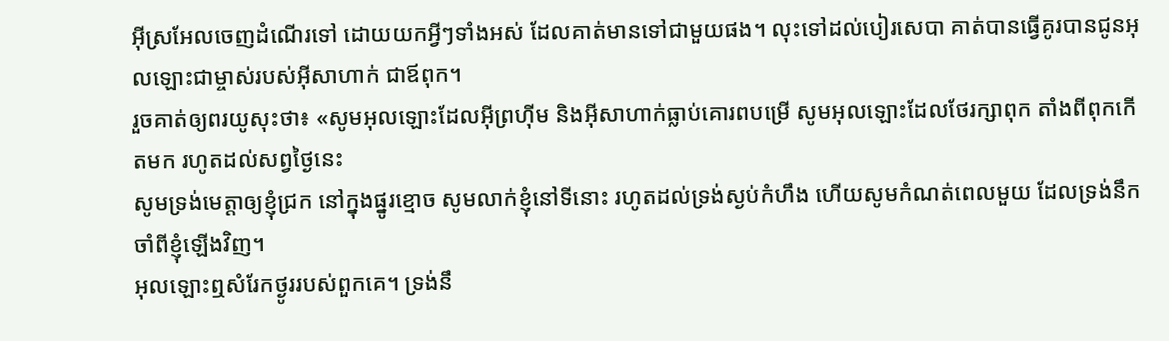អ៊ីស្រអែលចេញដំណើរទៅ ដោយយកអ្វីៗទាំងអស់ ដែលគាត់មានទៅជាមួយផង។ លុះទៅដល់បៀរសេបា គាត់បានធ្វើគូរបានជូនអុលឡោះជាម្ចាស់របស់អ៊ីសាហាក់ ជាឪពុក។
រួចគាត់ឲ្យពរយូសុះថា៖ «សូមអុលឡោះដែលអ៊ីព្រហ៊ីម និងអ៊ីសាហាក់ធ្លាប់គោរពបម្រើ សូមអុលឡោះដែលថែរក្សាពុក តាំងពីពុកកើតមក រហូតដល់សព្វថ្ងៃនេះ
សូមទ្រង់មេត្តាឲ្យខ្ញុំជ្រក នៅក្នុងផ្នូរខ្មោច សូមលាក់ខ្ញុំនៅទីនោះ រហូតដល់ទ្រង់ស្ងប់កំហឹង ហើយសូមកំណត់ពេលមួយ ដែលទ្រង់នឹកចាំពីខ្ញុំឡើងវិញ។
អុលឡោះឮសំរែកថ្ងូររបស់ពួកគេ។ ទ្រង់នឹ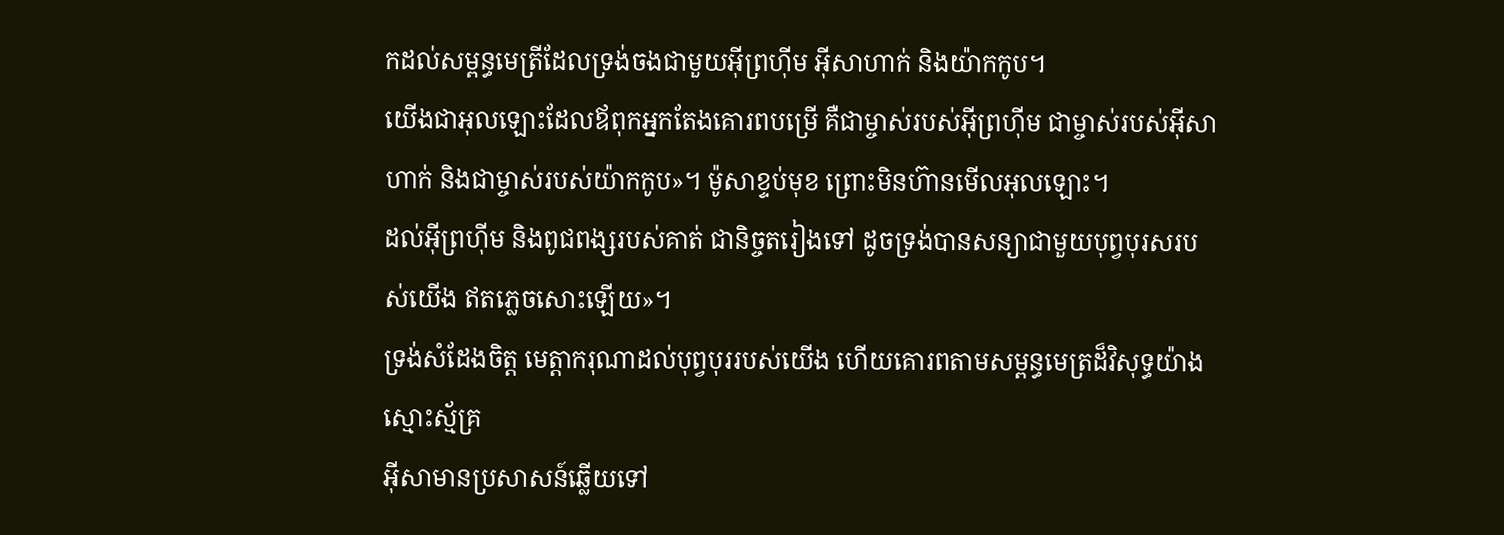កដល់សម្ពន្ធមេត្រីដែលទ្រង់ចងជាមួយអ៊ីព្រហ៊ីម អ៊ីសាហាក់ និងយ៉ាកកូប។
យើងជាអុលឡោះដែលឪពុកអ្នកតែងគោរពបម្រើ គឺជាម្ចាស់របស់អ៊ីព្រហ៊ីម ជាម្ចាស់របស់អ៊ីសាហាក់ និងជាម្ចាស់របស់យ៉ាកកូប»។ ម៉ូសាខ្ទប់មុខ ព្រោះមិនហ៊ានមើលអុលឡោះ។
ដល់អ៊ីព្រហ៊ីម និងពូជពង្សរបស់គាត់ ជានិច្ចតរៀងទៅ ដូចទ្រង់បានសន្យាជាមួយបុព្វបុរសរបស់យើង ឥតភ្លេចសោះឡើយ»។
ទ្រង់សំដែងចិត្ត មេត្ដាករុណាដល់បុព្វបុររបស់យើង ហើយគោរពតាមសម្ពន្ធមេត្រដ៏វិសុទ្ធយ៉ាងស្មោះស្ម័គ្រ
អ៊ីសាមានប្រសាសន៍ឆ្លើយទៅ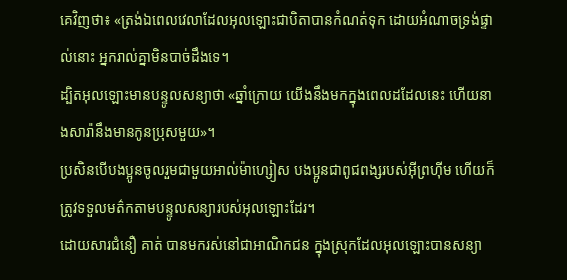គេវិញថា៖ «ត្រង់ឯពេលវេលាដែលអុលឡោះជាបិតាបានកំណត់ទុក ដោយអំណាចទ្រង់ផ្ទាល់នោះ អ្នករាល់គ្នាមិនបាច់ដឹងទេ។
ដ្បិតអុលឡោះមានបន្ទូលសន្យាថា «ឆ្នាំក្រោយ យើងនឹងមកក្នុងពេលដដែលនេះ ហើយនាងសារ៉ានឹងមានកូនប្រុសមួយ»។
ប្រសិនបើបងប្អូនចូលរួមជាមួយអាល់ម៉ាហ្សៀស បងប្អូនជាពូជពង្សរបស់អ៊ីព្រហ៊ីម ហើយក៏ត្រូវទទួលមត៌កតាមបន្ទូលសន្យារបស់អុលឡោះដែរ។
ដោយសារជំនឿ គាត់ បានមករស់នៅជាអាណិកជន ក្នុងស្រុកដែលអុលឡោះបានសន្យា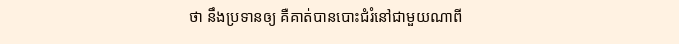ថា នឹងប្រទានឲ្យ គឺគាត់បានបោះជំរំនៅជាមួយណាពី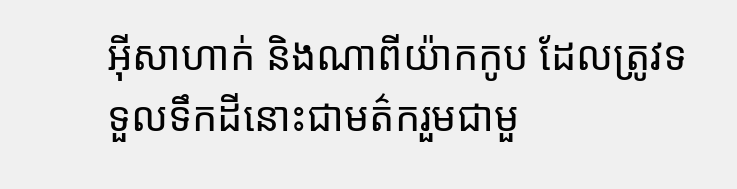អ៊ីសាហាក់ និងណាពីយ៉ាកកូប ដែលត្រូវទទួលទឹកដីនោះជាមត៌ករួមជាមួ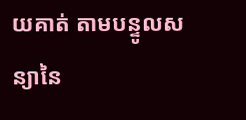យគាត់ តាមបន្ទូលសន្យានៃ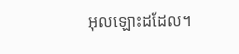អុលឡោះដដែល។